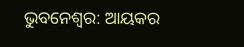ଭୁବନେଶ୍ବର: ଆୟକର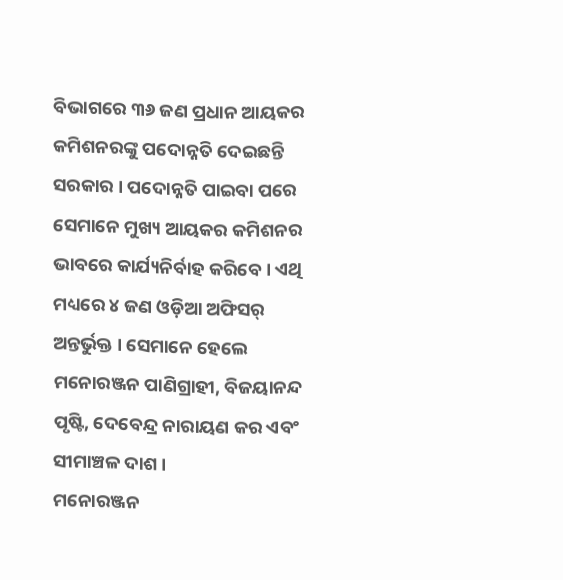ବିଭାଗରେ ୩୬ ଜଣ ପ୍ରଧାନ ଆୟକର କମିଶନରଙ୍କୁ ପଦୋନ୍ନତି ଦେଇଛନ୍ତି ସରକାର । ପଦୋନ୍ନତି ପାଇବା ପରେ ସେମାନେ ମୁଖ୍ୟ ଆୟକର କମିଶନର ଭାବରେ କାର୍ଯ୍ୟନିର୍ବାହ କରିବେ । ଏଥି ମଧ୍ୟରେ ୪ ଜଣ ଓଡ଼ିଆ ଅଫିସର୍ ଅନ୍ତର୍ଭୁକ୍ତ । ସେମାନେ ହେଲେ ମନୋରଞ୍ଜନ ପାଣିଗ୍ରାହୀ, ବିଜୟାନନ୍ଦ ପୃଷ୍ଟି, ଦେବେନ୍ଦ୍ର ନାରାୟଣ କର ଏବଂ ସୀମାଞ୍ଚଳ ଦାଶ ।
ମନୋରଞ୍ଜନ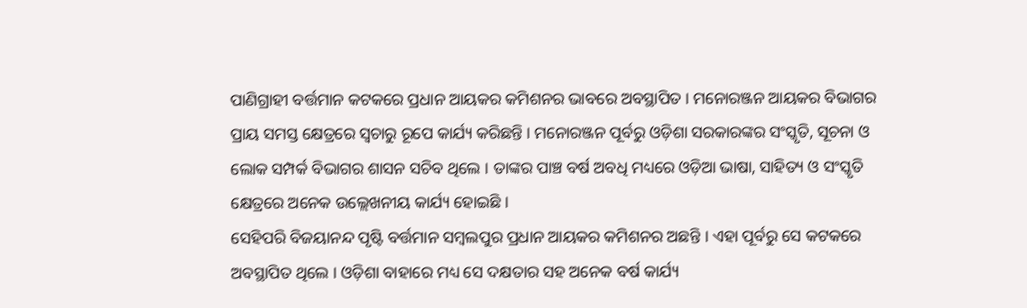ପାଣିଗ୍ରାହୀ ବର୍ତ୍ତମାନ କଟକରେ ପ୍ରଧାନ ଆୟକର କମିଶନର ଭାବରେ ଅବସ୍ଥାପିତ । ମନୋରଞ୍ଜନ ଆୟକର ବିଭାଗର ପ୍ରାୟ ସମସ୍ତ କ୍ଷେତ୍ରରେ ସ୍ବଚାରୁ ରୂପେ କାର୍ଯ୍ୟ କରିଛନ୍ତି । ମନୋରଞ୍ଜନ ପୂର୍ବରୁ ଓଡ଼ିଶା ସରକାରଙ୍କର ସଂସ୍କୃତି, ସୂଚନା ଓ ଲୋକ ସମ୍ପର୍କ ବିଭାଗର ଶାସନ ସଚିବ ଥିଲେ । ତାଙ୍କର ପାଞ୍ଚ ବର୍ଷ ଅବଧି ମଧ୍ୟରେ ଓଡ଼ିଆ ଭାଷା, ସାହିତ୍ୟ ଓ ସଂସ୍କୃତି କ୍ଷେତ୍ରରେ ଅନେକ ଉଲ୍ଲେଖନୀୟ କାର୍ଯ୍ୟ ହୋଇଛି ।
ସେହିପରି ବିଜୟାନନ୍ଦ ପୃଷ୍ଟି ବର୍ତ୍ତମାନ ସମ୍ବଲପୁର ପ୍ରଧାନ ଆୟକର କମିଶନର ଅଛନ୍ତି । ଏହା ପୂର୍ବରୁ ସେ କଟକରେ ଅବସ୍ଥାପିତ ଥିଲେ । ଓଡ଼ିଶା ବାହାରେ ମଧ୍ୟ ସେ ଦକ୍ଷତାର ସହ ଅନେକ ବର୍ଷ କାର୍ଯ୍ୟ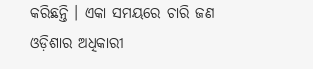କରିଛନ୍ତି । ଏକା ସମୟରେ ଚାରି ଜଣ ଓଡ଼ିଶାର ଅଧିକାରୀ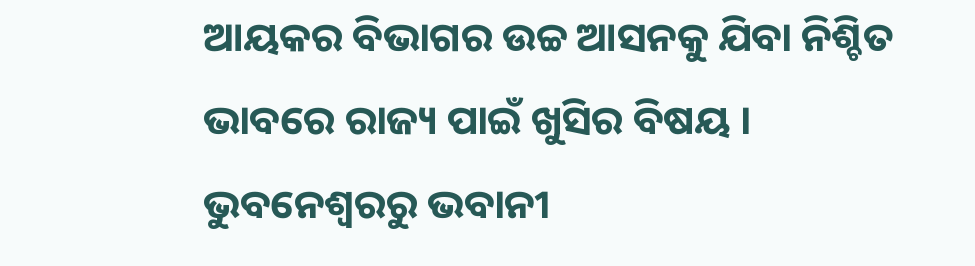ଆୟକର ବିଭାଗର ଉଚ୍ଚ ଆସନକୁ ଯିବା ନିଶ୍ଚିତ ଭାବରେ ରାଜ୍ୟ ପାଇଁ ଖୁସିର ବିଷୟ ।
ଭୁବନେଶ୍ବରରୁ ଭବାନୀ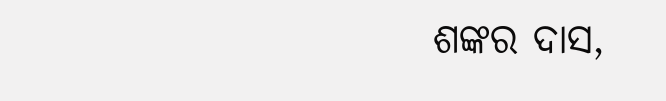ଶଙ୍କର ଦାସ,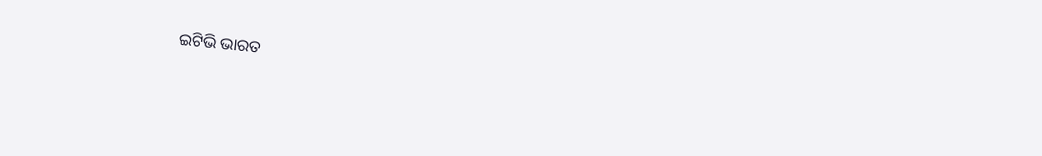ଇଟିଭି ଭାରତ